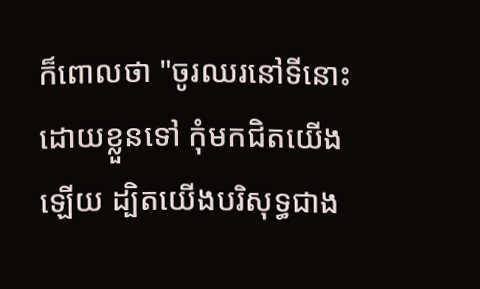ក៏ពោលថា "ចូរឈរនៅទីនោះដោយខ្លួនទៅ កុំមកជិតយើងឡើយ ដ្បិតយើងបរិសុទ្ធជាង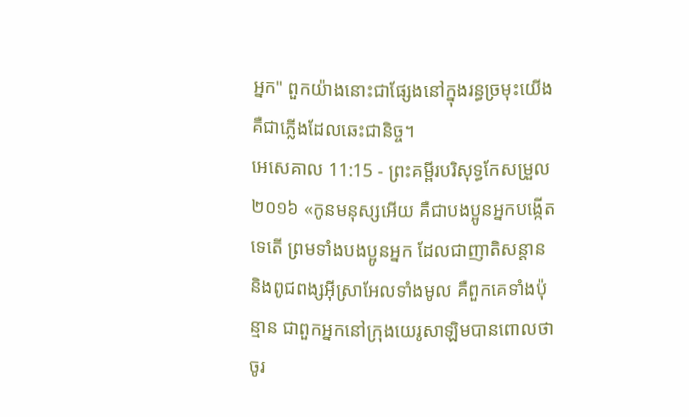អ្នក" ពួកយ៉ាងនោះជាផ្សែងនៅក្នុងរន្ធច្រមុះយើង គឺជាភ្លើងដែលឆេះជានិច្ច។
អេសេគាល 11:15 - ព្រះគម្ពីរបរិសុទ្ធកែសម្រួល ២០១៦ «កូនមនុស្សអើយ គឺជាបងប្អូនអ្នកបង្កើតទេតើ ព្រមទាំងបងប្អូនអ្នក ដែលជាញាតិសន្តាន និងពូជពង្សអ៊ីស្រាអែលទាំងមូល គឺពួកគេទាំងប៉ុន្មាន ជាពួកអ្នកនៅក្រុងយេរូសាឡិមបានពោលថា ចូរ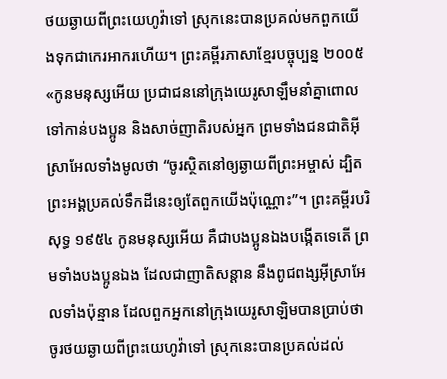ថយឆ្ងាយពីព្រះយេហូវ៉ាទៅ ស្រុកនេះបានប្រគល់មកពួកយើងទុកជាកេរអាករហើយ។ ព្រះគម្ពីរភាសាខ្មែរបច្ចុប្បន្ន ២០០៥ «កូនមនុស្សអើយ ប្រជាជននៅក្រុងយេរូសាឡឹមនាំគ្នាពោលទៅកាន់បងប្អូន និងសាច់ញាតិរបស់អ្នក ព្រមទាំងជនជាតិអ៊ីស្រាអែលទាំងមូលថា “ចូរស្ថិតនៅឲ្យឆ្ងាយពីព្រះអម្ចាស់ ដ្បិតព្រះអង្គប្រគល់ទឹកដីនេះឲ្យតែពួកយើងប៉ុណ្ណោះ”។ ព្រះគម្ពីរបរិសុទ្ធ ១៩៥៤ កូនមនុស្សអើយ គឺជាបងប្អូនឯងបង្កើតទេតើ ព្រមទាំងបងប្អូនឯង ដែលជាញាតិសន្តាន នឹងពូជពង្សអ៊ីស្រាអែលទាំងប៉ុន្មាន ដែលពួកអ្នកនៅក្រុងយេរូសាឡិមបានប្រាប់ថា ចូរថយឆ្ងាយពីព្រះយេហូវ៉ាទៅ ស្រុកនេះបានប្រគល់ដល់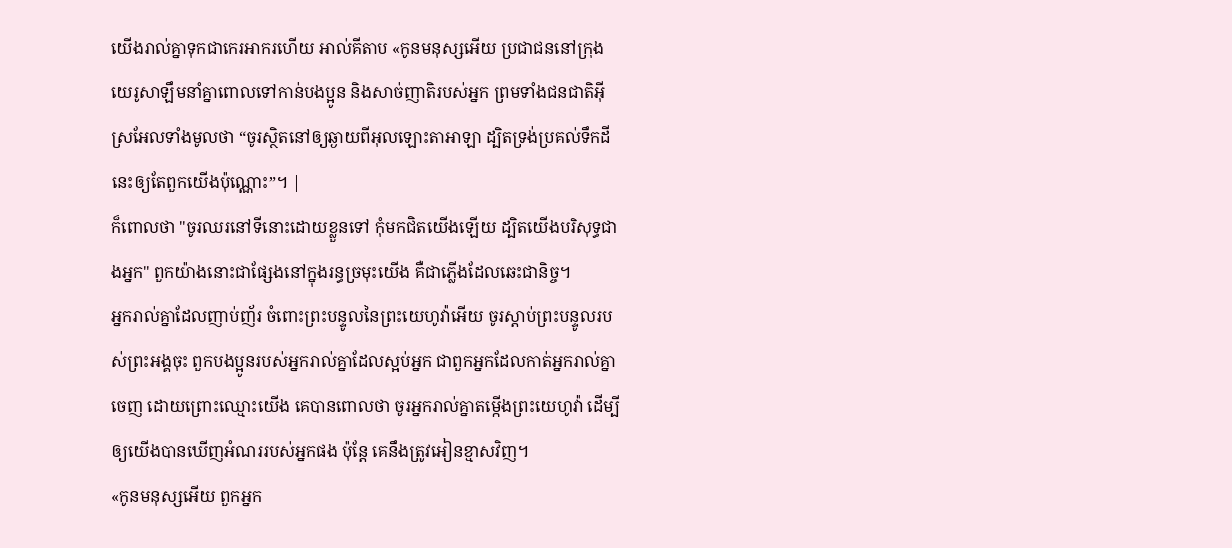យើងរាល់គ្នាទុកជាកេរអាករហើយ អាល់គីតាប «កូនមនុស្សអើយ ប្រជាជននៅក្រុងយេរូសាឡឹមនាំគ្នាពោលទៅកាន់បងប្អូន និងសាច់ញាតិរបស់អ្នក ព្រមទាំងជនជាតិអ៊ីស្រអែលទាំងមូលថា “ចូរស្ថិតនៅឲ្យឆ្ងាយពីអុលឡោះតាអាឡា ដ្បិតទ្រង់ប្រគល់ទឹកដីនេះឲ្យតែពួកយើងប៉ុណ្ណោះ”។ |
ក៏ពោលថា "ចូរឈរនៅទីនោះដោយខ្លួនទៅ កុំមកជិតយើងឡើយ ដ្បិតយើងបរិសុទ្ធជាងអ្នក" ពួកយ៉ាងនោះជាផ្សែងនៅក្នុងរន្ធច្រមុះយើង គឺជាភ្លើងដែលឆេះជានិច្ច។
អ្នករាល់គ្នាដែលញាប់ញ័រ ចំពោះព្រះបន្ទូលនៃព្រះយេហូវ៉ាអើយ ចូរស្តាប់ព្រះបន្ទូលរបស់ព្រះអង្គចុះ ពួកបងប្អូនរបស់អ្នករាល់គ្នាដែលស្អប់អ្នក ជាពួកអ្នកដែលកាត់អ្នករាល់គ្នាចេញ ដោយព្រោះឈ្មោះយើង គេបានពោលថា ចូរអ្នករាល់គ្នាតម្កើងព្រះយេហូវ៉ា ដើម្បីឲ្យយើងបានឃើញអំណររបស់អ្នកផង ប៉ុន្តែ គេនឹងត្រូវអៀនខ្មាសវិញ។
«កូនមនុស្សអើយ ពួកអ្នក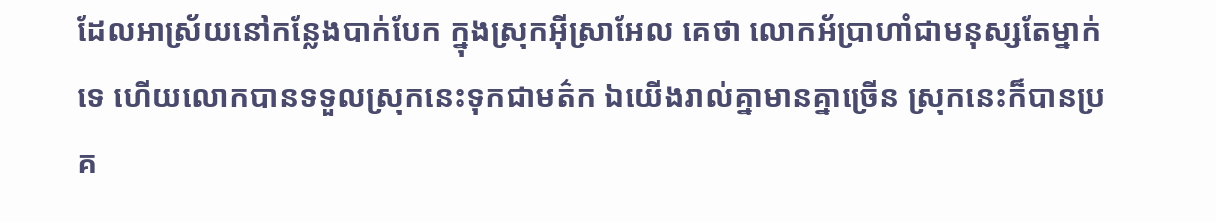ដែលអាស្រ័យនៅកន្លែងបាក់បែក ក្នុងស្រុកអ៊ីស្រាអែល គេថា លោកអ័ប្រាហាំជាមនុស្សតែម្នាក់ទេ ហើយលោកបានទទួលស្រុកនេះទុកជាមត៌ក ឯយើងរាល់គ្នាមានគ្នាច្រើន ស្រុកនេះក៏បានប្រគ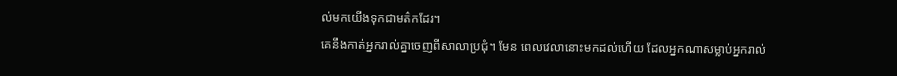ល់មកយើងទុកជាមត៌កដែរ។
គេនឹងកាត់អ្នករាល់គ្នាចេញពីសាលាប្រជុំ។ មែន ពេលវេលានោះមកដល់ហើយ ដែលអ្នកណាសម្លាប់អ្នករាល់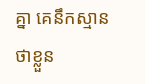គ្នា គេនឹកស្មានថាខ្លួន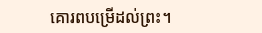គោរពបម្រើដល់ព្រះ។